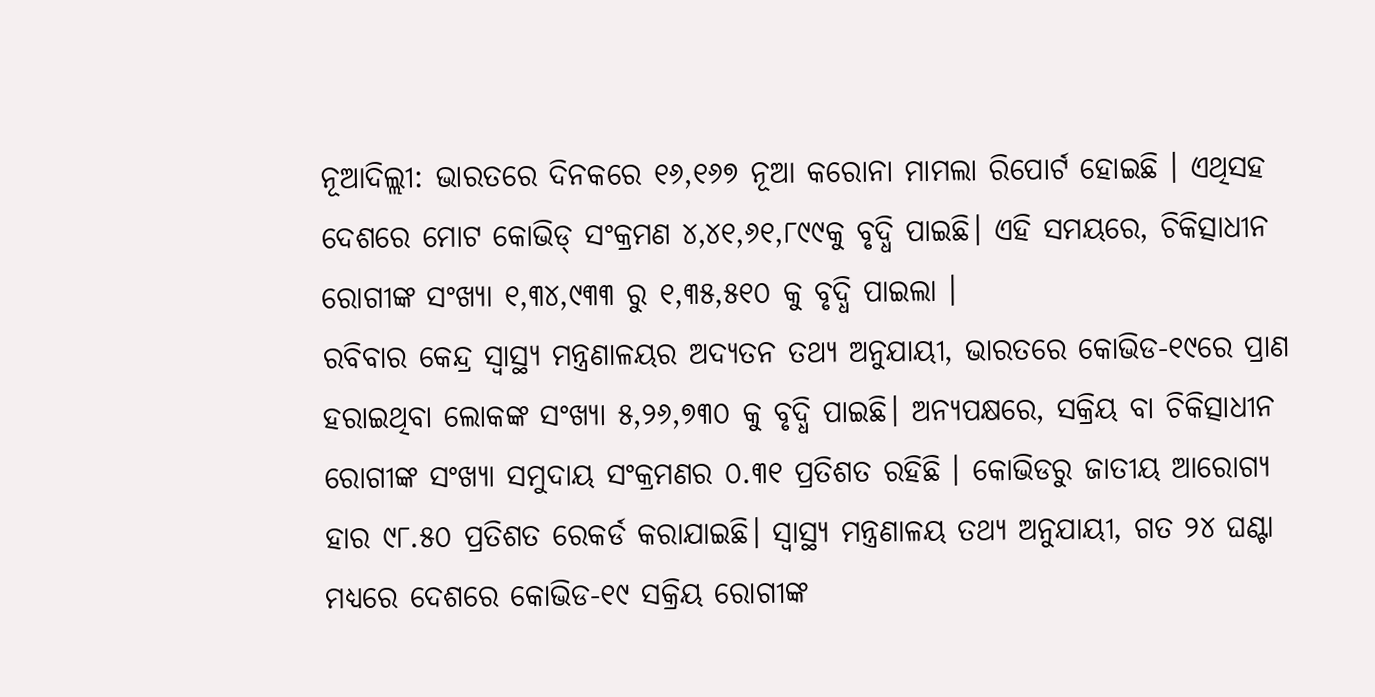ନୂଆଦିଲ୍ଲୀ: ଭାରତରେ ଦିନକରେ ୧୬,୧୬୭ ନୂଆ କରୋନା ମାମଲା ରିପୋର୍ଟ ହୋଇଛି । ଏଥିସହ ଦେଶରେ ମୋଟ କୋଭିଡ୍ ସଂକ୍ରମଣ ୪,୪୧,୬୧,୮୯୯କୁ ବୃଦ୍ଧି ପାଇଛି। ଏହି ସମୟରେ, ଚିକିତ୍ସାଧୀନ ରୋଗୀଙ୍କ ସଂଖ୍ୟା ୧,୩୪,୯୩୩ ରୁ ୧,୩୫,୫୧୦ କୁ ବୃଦ୍ଧି ପାଇଲା ।
ରବିବାର କେନ୍ଦ୍ର ସ୍ୱାସ୍ଥ୍ୟ ମନ୍ତ୍ରଣାଳୟର ଅଦ୍ୟତନ ତଥ୍ୟ ଅନୁଯାୟୀ, ଭାରତରେ କୋଭିଡ-୧୯ରେ ପ୍ରାଣ ହରାଇଥିବା ଲୋକଙ୍କ ସଂଖ୍ୟା ୫,୨୬,୭୩୦ କୁ ବୃଦ୍ଧି ପାଇଛି। ଅନ୍ୟପକ୍ଷରେ, ସକ୍ରିୟ ବା ଚିକିତ୍ସାଧୀନ ରୋଗୀଙ୍କ ସଂଖ୍ୟା ସମୁଦାୟ ସଂକ୍ରମଣର ୦.୩୧ ପ୍ରତିଶତ ରହିଛି । କୋଭିଡରୁ ଜାତୀୟ ଆରୋଗ୍ୟ ହାର ୯୮.୫୦ ପ୍ରତିଶତ ରେକର୍ଡ କରାଯାଇଛି। ସ୍ବାସ୍ଥ୍ୟ ମନ୍ତ୍ରଣାଳୟ ତଥ୍ୟ ଅନୁଯାୟୀ, ଗତ ୨୪ ଘଣ୍ଟା ମଧ୍ୟରେ ଦେଶରେ କୋଭିଡ-୧୯ ସକ୍ରିୟ ରୋଗୀଙ୍କ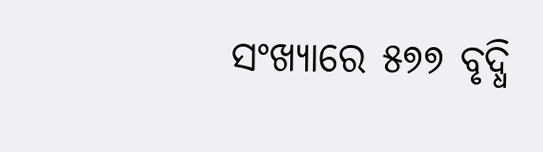ସଂଖ୍ୟାରେ ୫୭୭ ବୃଦ୍ଧି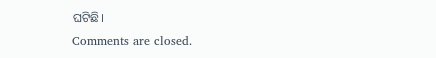ଘଟିଛି।
Comments are closed.